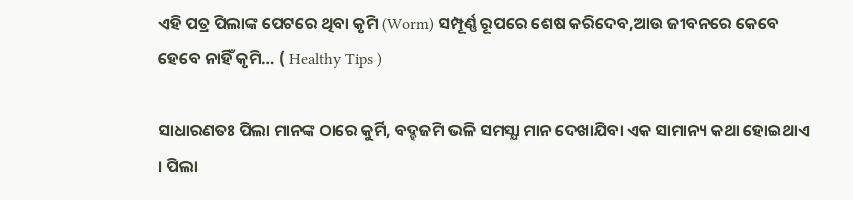ଏହି ପତ୍ର ପିଲାଙ୍କ ପେଟରେ ଥିବା କୃମି (Worm) ସମ୍ପୂର୍ଣ୍ଣ ରୂପରେ ଶେଷ କରିଦେବ,ଆଉ ଜୀବନରେ କେବେ ହେବେ ନାହିଁ କୃମି… ( Healthy Tips )

ସାଧାରଣତଃ ପିଲା ମାନଙ୍କ ଠାରେ କୁର୍ମି, ବଦ୍ହଜମି ଭଳି ସମସ୍ଯା ମାନ ଦେଖାଯିବା ଏକ ସାମାନ୍ୟ କଥା ହୋଇଥାଏ । ପିଲା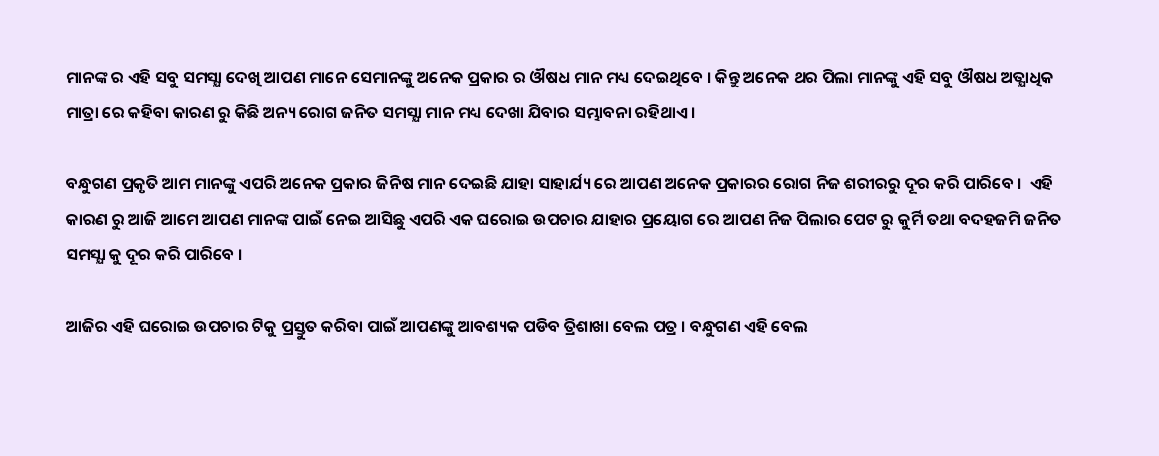ମାନଙ୍କ ର ଏହି ସବୁ ସମସ୍ଯା ଦେଖି ଆପଣ ମାନେ ସେମାନଙ୍କୁ ଅନେକ ପ୍ରକାର ର ଔଷଧ ମାନ ମଧ୍ୟ ଦେଇଥିବେ । କିନ୍ତୁ ଅନେକ ଥର ପିଲା ମାନଙ୍କୁ ଏହି ସବୁ ଔଷଧ ଅତ୍ଯାଧିକ ମାତ୍ରା ରେ କହିବା କାରଣ ରୁ କିଛି ଅନ୍ୟ ରୋଗ ଜନିତ ସମସ୍ଯା ମାନ ମଧ୍ୟ ଦେଖା ଯିବାର ସମ୍ଭାବନା ରହିଥାଏ ।

ବନ୍ଧୁଗଣ ପ୍ରକୃତି ଆମ ମାନଙ୍କୁ ଏପରି ଅନେକ ପ୍ରକାର ଜିନିଷ ମାନ ଦେଇଛି ଯାହା ସାହାର୍ଯ୍ୟ ରେ ଆପଣ ଅନେକ ପ୍ରକାରର ରୋଗ ନିଜ ଶରୀରରୁ ଦୂର କରି ପାରିବେ ।  ଏହି କାରଣ ରୁ ଆଜି ଆମେ ଆପଣ ମାନଙ୍କ ପାଇଁ ନେଇ ଆସିଛୁ ଏପରି ଏକ ଘରୋଇ ଉପଚାର ଯାହାର ପ୍ରୟୋଗ ରେ ଆପଣ ନିଜ ପିଲାର ପେଟ ରୁ କୁର୍ମି ତଥା ବଦହଜମି ଜନିତ ସମସ୍ଯା କୁ ଦୂର କରି ପାରିବେ ।

ଆଜିର ଏହି ଘରୋଇ ଉପଚାର ଟିକୁ ପ୍ରସ୍ତୁତ କରିବା ପାଇଁ ଆପଣଙ୍କୁ ଆବଶ୍ୟକ ପଡିବ ତ୍ରିଶାଖା ବେଲ ପତ୍ର । ବନ୍ଧୁଗଣ ଏହି ବେଲ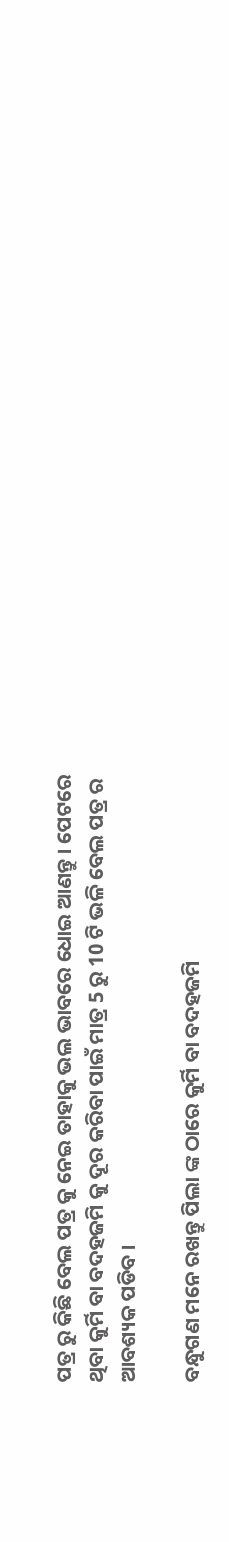ପତ୍ର ରୁ କିଛି ବେଲ ପତ୍ର କୁ ନେଇ ତାହାକୁ ଭଲ ଭାବରେ ଧୋଇ ଆଣନ୍ତୁ । ପେଟରେ ଥିବା କୁର୍ମି ବା ବଦହଜମି କୁ ଦୂର କରିବା ପାଇଁ ମାତ୍ର 5 ରୁ 10 ଟି ଭଳି ବେଲ ପତ୍ର ର ଆବଶ୍ୟକ ପଡିବ ।

ବନ୍ଧୁଗଣ ମନେ ରଖନ୍ତୁ ପିଲା ଙ୍କ ଠାରେ କୁର୍ମି ବା ବଦହଜମି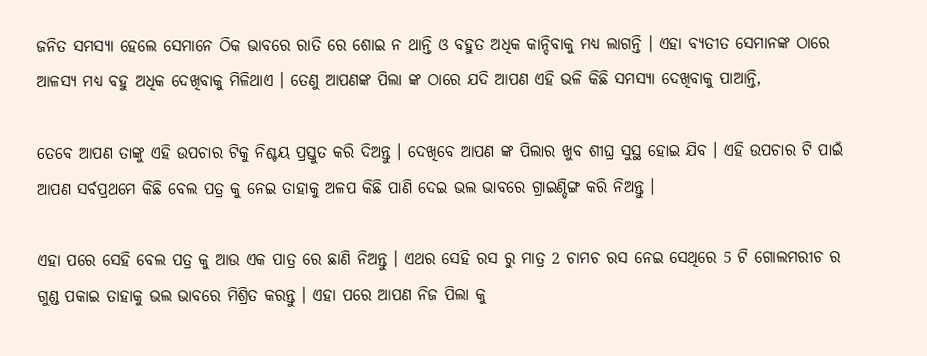ଜନିତ ସମସ୍ୟା ହେଲେ ସେମାନେ ଠିକ ଭାବରେ ରାତି ରେ ଶୋଇ ନ ଥାନ୍ତି ଓ ବହୁତ ଅଧିକ କାନ୍ଦିବାକୁ ମଧ୍ୟ ଲାଗନ୍ତି । ଏହା ବ୍ଯତୀତ ସେମାନଙ୍କ ଠାରେ ଆଳସ୍ୟ ମଧ୍ୟ ବହୁ ଅଧିକ ଦେଖିବାକୁ ମିଳିଥାଏ । ତେଣୁ ଆପଣଙ୍କ ପିଲା ଙ୍କ ଠାରେ ଯଦି ଆପଣ ଏହି ଭଳି କିଛି ସମସ୍ଯା ଦେଖିବାକୁ ପାଆନ୍ତି,

ତେବେ ଆପଣ ତାଙ୍କୁ ଏହି ଉପଚାର ଟିକୁ ନିଶ୍ଚୟ ପ୍ରସ୍ତୁତ କରି ଦିଅନ୍ତୁ । ଦେଖିବେ ଆପଣ ଙ୍କ ପିଲାର ଖୁବ ଶୀଘ୍ର ସୁସ୍ଥ ହୋଇ ଯିବ । ଏହି ଉପଚାର ଟି ପାଇଁ ଆପଣ ସର୍ବପ୍ରଥମେ କିଛି ବେଲ ପତ୍ର କୁ ନେଇ ତାହାକୁ ଅଳପ କିଛି ପାଣି ଦେଇ ଭଲ ଭାବରେ ଗ୍ରାଇଣ୍ଡିଙ୍ଗ କରି ନିଅନ୍ତୁ ।

ଏହା ପରେ ସେହି ବେଲ ପତ୍ର କୁ ଆଉ ଏକ ପାତ୍ର ରେ ଛାଣି ନିଅନ୍ତୁ । ଏଥର ସେହି ରସ ରୁ ମାତ୍ର 2 ଚାମଚ ରସ ନେଇ ସେଥିରେ 5 ଟି ଗୋଲମରୀଚ ର ଗୁଣ୍ଡ ପକାଇ ତାହାକୁ ଭଲ ଭାବରେ ମିଶ୍ରିତ କରନ୍ତୁ । ଏହା ପରେ ଆପଣ ନିଜ ପିଲା କୁ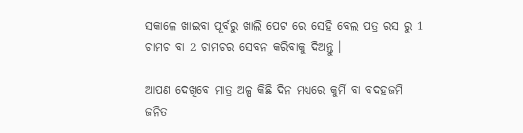ସକାଳେ ଖାଇବା ପୂର୍ବରୁ ଖାଲି ପେଟ ରେ ସେହି ବେଲ ପତ୍ର ରସ ରୁ 1 ଚାମଚ ବା 2 ଚାମଚର ସେବନ କରିବାକୁ ଦିଅନ୍ତୁ ।

ଆପଣ ଦେଖିବେ ମାତ୍ର ଅଳ୍ପ କିଛି ଦିନ ମଧ୍ୟରେ କୁର୍ମି ବା ବଦହଜମି ଜନିତ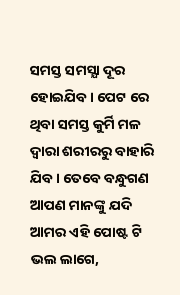ସମସ୍ତ ସମସ୍ଯା ଦୂର ହୋଇଯିବ । ପେଟ ରେ ଥିବା ସମସ୍ତ କୁର୍ମି ମଳ ଦ୍ଵାରା ଶରୀରରୁ ବାହାରି ଯିବ । ତେବେ ବନ୍ଧୁଗଣ ଆପଣ ମାନଙ୍କୁ ଯଦି ଆମର ଏହି ପୋଷ୍ଟ ଟି ଭଲ ଲାଗେ,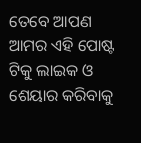ତେବେ ଆପଣ ଆମର ଏହି ପୋଷ୍ଟ ଟିକୁ ଲାଇକ ଓ ଶେୟାର କରିବାକୁ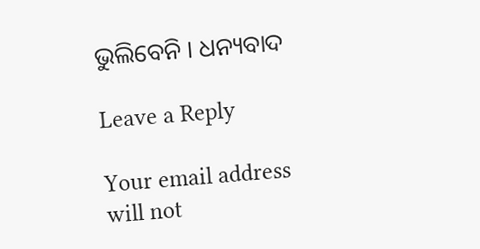ଭୁଲିବେନି । ଧନ୍ୟବାଦ

Leave a Reply

Your email address will not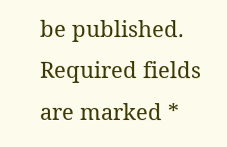be published. Required fields are marked *